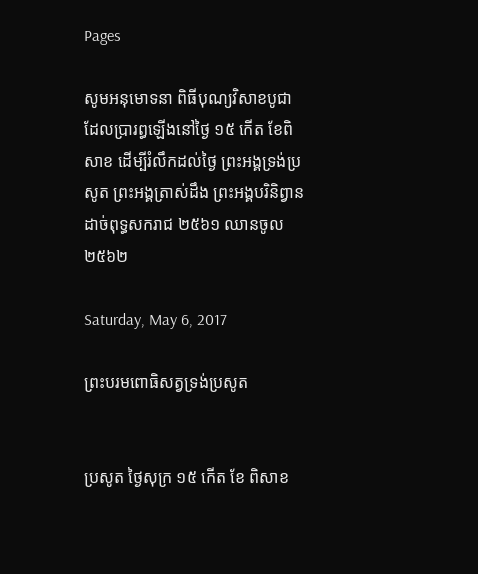Pages

សូមអនុមោទនា ពិធីបុណ្យវិសាខបូជា ដែលប្រារព្ធឡើងនៅថ្ងៃ ១៥ កើត ខែពិសាខ ដើម្បីរំលឹកដល់ថ្ងៃ ព្រះអង្គទ្រង់ប្រសូត ព្រះអង្គត្រាស់ដឹង ព្រះអង្គបរិនិព្វាន ដាច់ពុទ្ធសករាជ ២៥៦១ ឈានចូល ២៥៦២

Saturday, May 6, 2017

ព្រះបរមពោធិសត្វទ្រង់ប្រសូត


ប្រសូត ថ្ងៃសុក្រ ១៥ កើត ខែ ពិសាខ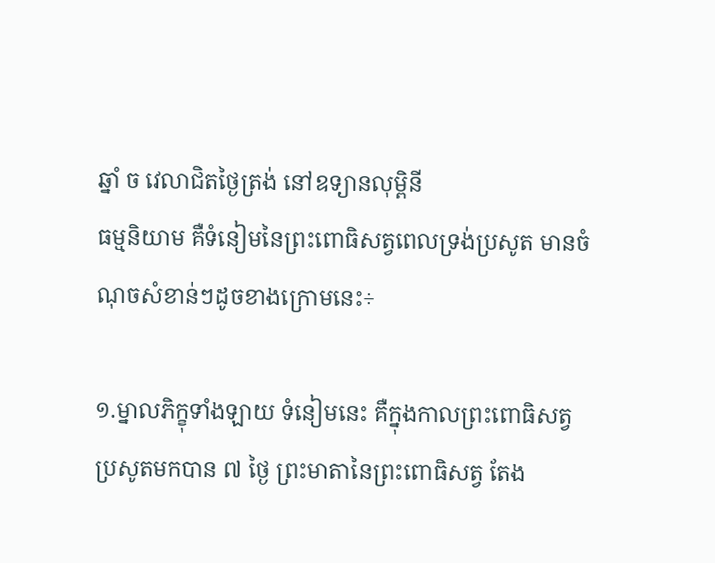ឆ្នាំ ច វេលាជិតថ្ងៃត្រង់ នៅឧទ្យានលុម្ពិនី
ធម្មនិយាម គឺទំនៀមនៃព្រះពោធិសត្វពេលទ្រង់ប្រសូត មានចំណុចសំខាន់ៗដូចខាងក្រោមនេះ÷

១.ម្នាលភិក្ខុទាំងឡាយ ទំនៀមនេះ គឺក្នុងកាលព្រះពោធិសត្វ ប្រសូតមកបាន ៧ ថ្ងៃ ព្រះមាតានៃព្រះពោធិសត្វ តែង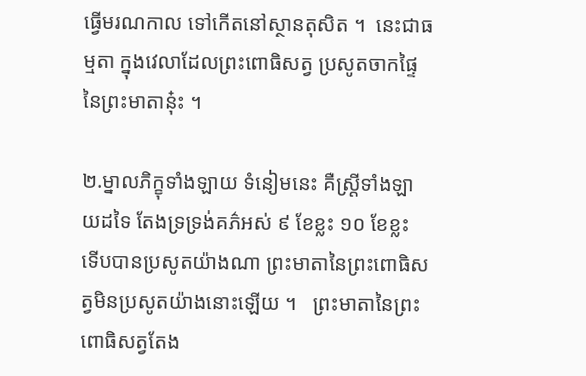ធ្វើមរណកាល ទៅកើតនៅស្ថានតុសិត ។  នេះជាធម្មតា ក្នុងវេលាដែលព្រះពោធិសត្វ ប្រសូតចាកផ្ទៃនៃព្រះមាតានុ៎ះ ។

២.ម្នាលភិក្ខុទាំងឡាយ ទំនៀមនេះ គឺស្ត្រីទាំងឡាយដទៃ តែងទ្រទ្រង់គភ៌អស់ ៩ ខែខ្លះ ១០ ខែខ្លះ ទើបបានប្រសូតយ៉ាងណា ព្រះមាតានៃព្រះពោធិសត្វមិនប្រសូតយ៉ាងនោះឡើយ ។   ព្រះមាតានៃព្រះពោធិសត្វតែង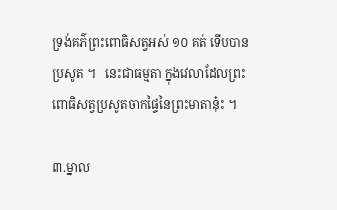ទ្រង់គភ៌ព្រះពោធិសត្វអស់ ១០ គត់ ទើបបានប្រសូត ។   នេះជាធម្មតា ក្នុងវេលាដែលព្រះពោធិសត្វប្រសូតចាកផ្ទៃនៃព្រះមាតានុ៎ះ ។

៣.ម្នាល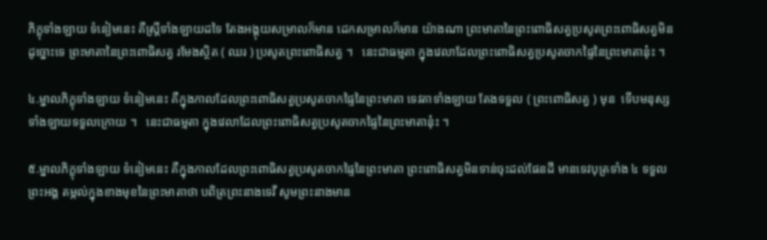ភិក្ខុទាំងឡាយ ទំនៀមនេះ គឺស្ត្រីទាំងឡាយដទៃ តែងអង្គុយសម្រាលក៏មាន ដេកសម្រាលក៏មាន យ៉ាងណា ព្រះមាតានៃព្រះពោធិសត្វប្រសូតព្រះពោធិសត្វមិនដូច្នោះទេ ព្រះមាតានៃព្រះពោធិសត្វ រមែងស្ថិត ( ឈរ ) ប្រសូតព្រះពោធិសត្វ ។   នេះជាធម្មតា ក្នុងវេលាដែលព្រះពោធិសត្វប្រសូតចាកផ្ទៃនៃព្រះមាតានុ៎ះ ។

៤.ម្នាលភិក្ខុទាំងឡាយ ទំនៀមនេះ គឺក្នុងកាលដែលព្រះពោធិសត្វប្រសូតចាកផ្ទៃនៃព្រះមាតា ទេវតាទាំងឡាយ តែងទទួល ( ព្រះពោធិសត្វ ) មុន  ទើបមនុស្សទាំងឡាយទទួលក្រោយ ។   នេះជាធម្មតា ក្នុងវេលាដែលព្រះពោធិសត្វប្រសូតចាកផ្ទៃនៃព្រះមាតានុ៎ះ ។

៥.ម្នាលភិក្ខុទាំងឡាយ ទំនៀមនេះ គឺក្នុងកាលដែលព្រះពោធិសត្វប្រសូតចាកផ្ទៃនៃព្រះមាតា ព្រះពោធិសត្វមិនទាន់ចុះដល់ផែនដី មានទេវបុត្រទាំង ៤ ទទួលព្រះអង្គ តម្កល់ក្នុងខាងមុខនៃព្រះមាតាថា បពិត្រព្រះនាងទេវី សូមព្រះនាងមាន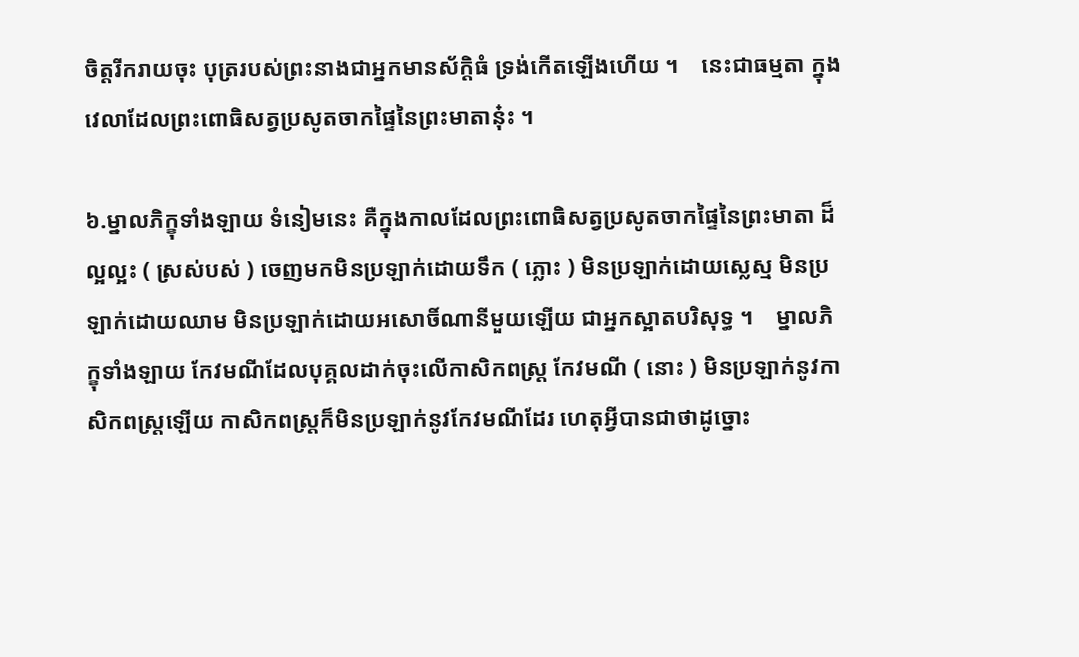ចិត្តរីករាយចុះ បុត្ររបស់ព្រះនាងជាអ្នកមានស័ក្ដិធំ ទ្រង់កើតឡើងហើយ ។    នេះជាធម្មតា ក្នុងវេលាដែលព្រះពោធិសត្វប្រសូតចាកផ្ទៃនៃព្រះមាតានុ៎ះ ។

៦.ម្នាលភិក្ខុទាំងឡាយ ទំនៀមនេះ គឺក្នុងកាលដែលព្រះពោធិសត្វប្រសូតចាកផ្ទៃនៃព្រះមាតា ដ៏ល្អល្អះ ( ស្រស់បស់ ) ចេញមកមិនប្រឡាក់ដោយទឹក ( ភ្លោះ ) មិនប្រឡាក់ដោយស្លេស្ម មិនប្រឡាក់ដោយឈាម មិនប្រឡាក់ដោយអសោចិ៍ណានីមួយឡើយ ជាអ្នកស្អាតបរិសុទ្ធ ។    ម្នាលភិក្ខុទាំងឡាយ កែវមណីដែលបុគ្គលដាក់ចុះលើកាសិកពស្ត្រ កែវមណី ( នោះ ) មិនប្រឡាក់នូវកាសិកពស្ត្រឡើយ កាសិកពស្ត្រក៏មិនប្រឡាក់នូវកែវមណីដែរ ហេតុអ្វីបានជាថាដូច្នោះ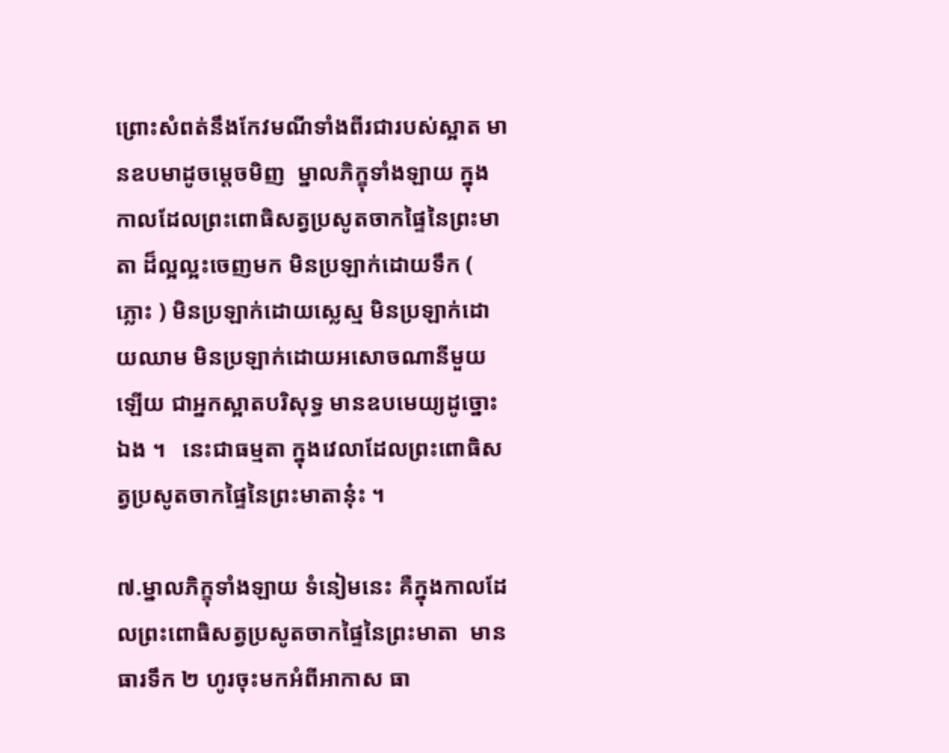ព្រោះសំពត់នឹងកែវមណីទាំងពីរជារបស់ស្អាត មានឧបមាដូចម្ដេចមិញ  ម្នាលភិក្ខុទាំងឡាយ ក្នុងកាលដែលព្រះពោធិសត្វប្រសូតចាកផ្ទៃនៃព្រះមាតា ដ៏ល្អល្អះចេញមក មិនប្រឡាក់ដោយទឹក ( ភ្លោះ ) មិនប្រឡាក់ដោយស្លេស្ម មិនប្រឡាក់ដោយឈាម មិនប្រឡាក់ដោយអសោចណានីមួយឡើយ ជាអ្នកស្អាតបរិសុទ្ធ មានឧបមេយ្យដូច្នោះឯង ។   នេះជាធម្មតា ក្នុងវេលាដែលព្រះពោធិសត្វប្រសូតចាកផ្ទៃនៃព្រះមាតានុ៎ះ ។

៧.ម្នាលភិក្ខុទាំងឡាយ ទំនៀមនេះ គឺក្នុងកាលដែលព្រះពោធិសត្វប្រសូតចាកផ្ទៃនៃព្រះមាតា  មានធារទឹក ២ ហូរចុះមកអំពីអាកាស ធា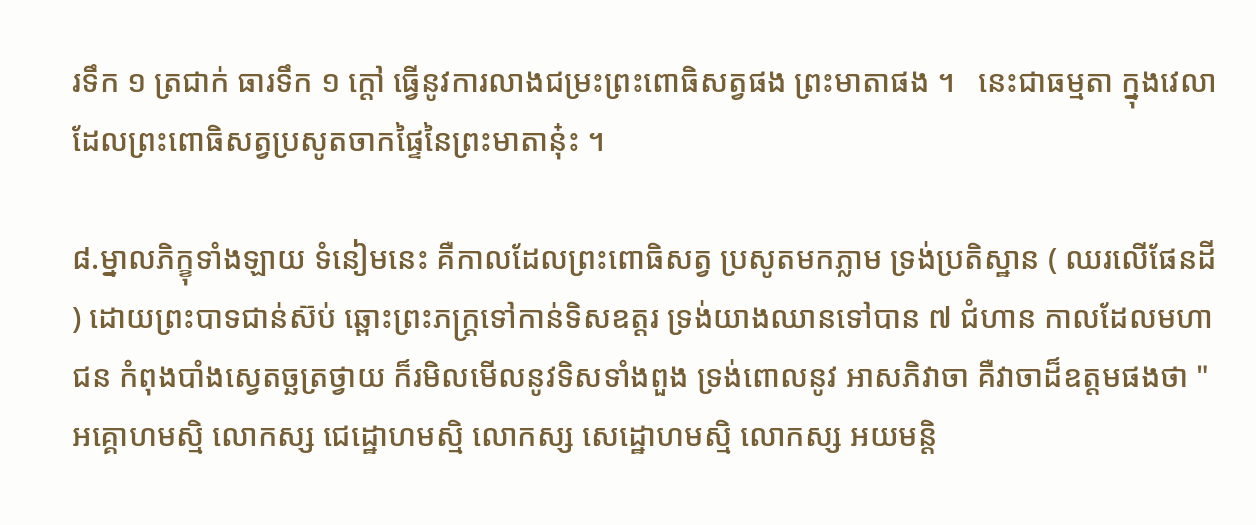រទឹក ១ ត្រជាក់ ធារទឹក ១ ក្ដៅ ធ្វើនូវការលាងជម្រះព្រះពោធិសត្វផង ព្រះមាតាផង ។   នេះជាធម្មតា ក្នុងវេលាដែលព្រះពោធិសត្វប្រសូតចាកផ្ទៃនៃព្រះមាតានុ៎ះ ។

៨.ម្នាលភិក្ខុទាំងឡាយ ទំនៀមនេះ គឺកាលដែលព្រះពោធិសត្វ ប្រសូតមកភ្លាម ទ្រង់ប្រតិស្ឋាន ( ឈរលើផែនដី ) ដោយព្រះបាទជាន់ស៊ប់ ឆ្ពោះព្រះភក្ដ្រទៅកាន់ទិសឧត្តរ ទ្រង់យាងឈានទៅបាន ៧ ជំហាន កាលដែលមហាជន កំពុងបាំងស្វេតច្ឆត្រថ្វាយ ក៏រមិលមើលនូវទិសទាំងពួង ទ្រង់ពោលនូវ អាសភិវាចា គឺវាចាដ៏ឧត្តមផងថា " អគ្គោហមស្មិ លោកស្ស ជេដ្ឋោហមស្មិ លោកស្ស សេដ្ឋោហមស្មិ លោកស្ស អយមន្តិ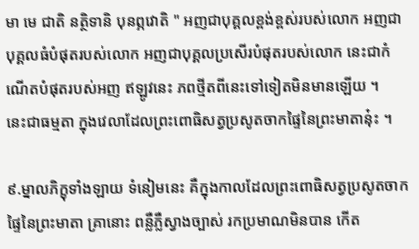មា មេ ជាតិ នត្ថិទានិ បុនព្ភវោតិ " អញជាបុគ្គលខ្ពង់ខ្ពស់របស់លោក អញជាបុគ្គលធំបំផុតរបស់លោក អញជាបុគ្គលប្រសើរបំផុតរបស់លោក នេះជាកំណើតបំផុតរបស់អញ ឥឡូវនេះ ភពថ្មីតពីនេះទៅទៀតមិនមានឡើយ ។     នេះជាធម្មតា ក្នុងវេលាដែលព្រះពោធិសត្វប្រសូតចាកផ្ទៃនៃព្រះមាតានុ៎ះ ។

៩.ម្នាលភិក្ខុទាំងឡាយ ទំនៀមនេះ គឺក្នុងកាលដែលព្រះពោធិសត្វប្រសូតចាកផ្ទៃនៃព្រះមាតា គ្រានោះ ពន្លឺភ្លឺស្វាងច្បាស់ រកប្រមាណមិនបាន កើត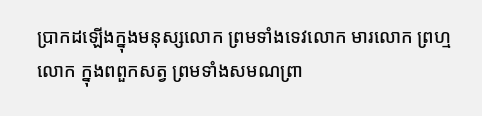ប្រាកដឡើងក្នុងមនុស្សលោក ព្រមទាំងទេវលោក មារលោក ព្រហ្មលោក ក្នុងពពួកសត្វ ព្រមទាំងសមណព្រា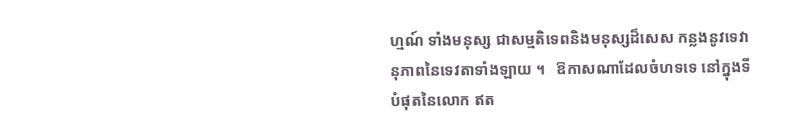ហ្មណ៍ ទាំងមនុស្ស ជាសម្មតិទេពនិងមនុស្សដ៏សេស កន្លងនូវទេវានុភាពនៃទេវតាទាំងឡាយ ។   ឱកាសណាដែលចំហទទេ នៅក្នុងទីបំផុតនៃលោក ឥត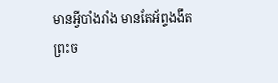មានអ្វីបាំងរាំង មានតែអ័ព្ទងងឹត ព្រះច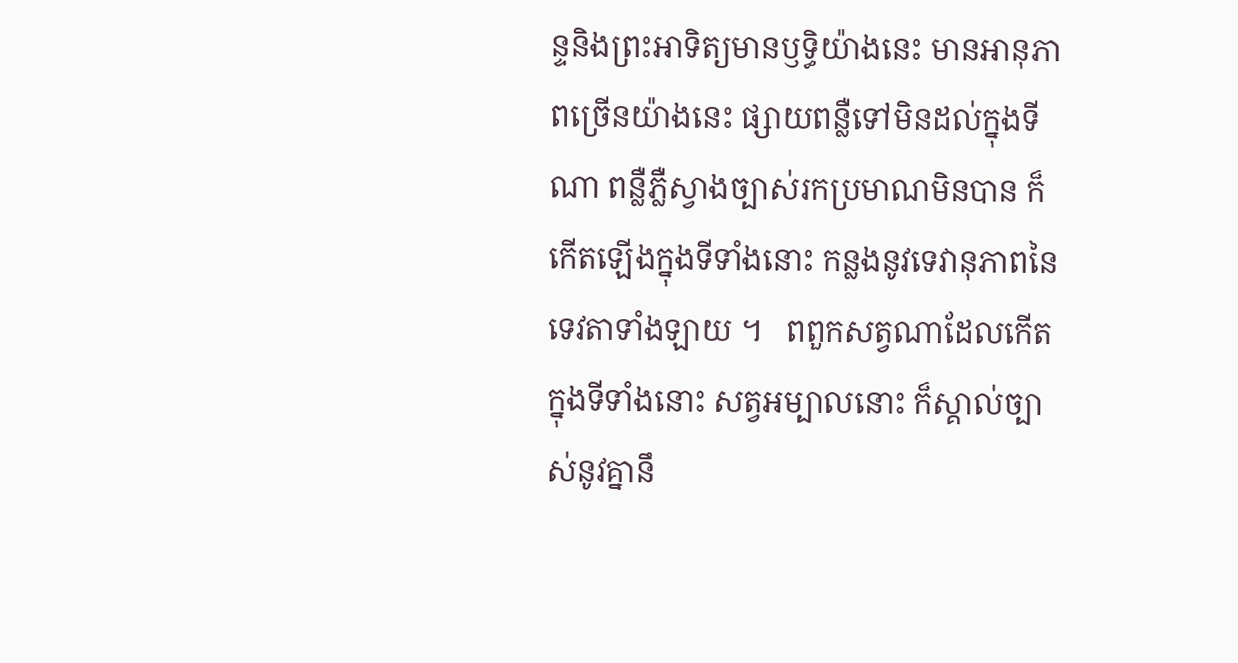ន្ទនិងព្រះអាទិត្យមានឫទ្ធិយ៉ាងនេះ មានអានុភាពច្រើនយ៉ាងនេះ ផ្សាយពន្លឺទៅមិនដល់ក្នុងទីណា ពន្លឺភ្លឺស្វាងច្បាស់រកប្រមាណមិនបាន ក៏កើតឡើងក្នុងទីទាំងនោះ កន្លងនូវទេវានុភាពនៃទេវតាទាំងឡាយ ។   ពពួកសត្វណាដែលកើតក្នុងទីទាំងនោះ សត្វអម្បាលនោះ ក៏ស្គាល់ច្បាស់នូវគ្នានឹ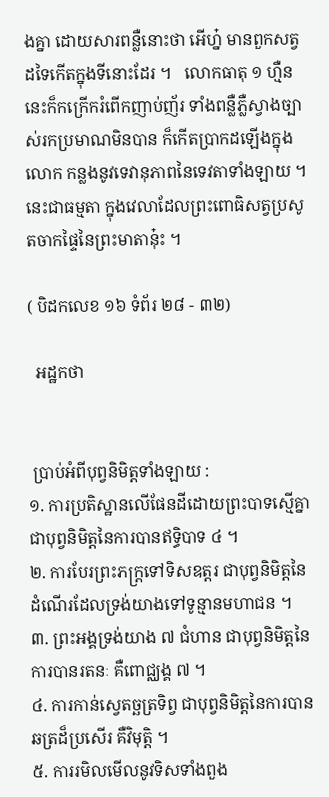ងគ្នា ដោយសារពន្លឺនោះថា អើហ្ន៎ មានពួកសត្វដទៃកើតក្នុងទីនោះដែរ ។   លោកធាតុ ១ ហ្មឺន នេះក៏កក្រើករំពើកញាប់ញ័រ ទាំងពន្លឺភ្លឺស្វាងច្បាស់រកប្រមាណមិនបាន ក៏កើតប្រាកដឡើងក្នុងលោក កន្លងនូវទេវានុភាពនៃទេវតាទាំងឡាយ ។   នេះជាធម្មតា ក្នុងវេលាដែលព្រះពោធិសត្វប្រសូតចាកផ្ទៃនៃព្រះមាតានុ៎ះ ។

( បិដកលេខ ១៦ ទំព័រ ២៨ - ៣២)

  អដ្ឋកថា


 ប្រាប់អំពីបុព្វនិមិត្តទាំងឡាយ :
១. ការប្រតិស្ឋានលើផែនដីដោយព្រះបាទស្មើគ្នា ជាបុព្វនិមិត្តនៃការបានឥទ្ធិបាទ ៤ ។
២. ការបែរព្រះភក្ត្រទៅទិសឧត្តរ ជាបុព្វនិមិត្តនៃដំណើរដែលទ្រង់យាងទៅទូន្មានមហាជន ។
៣. ព្រះអង្គទ្រង់យាង ៧ ជំហាន ជាបុព្វនិមិត្តនៃការបានរតនៈ គឺពោជ្ឈង្គ ៧ ។
៤. ការកាន់ស្វេតច្ឆត្រទិព្វ ជាបុព្វនិមិត្តនៃការបានឆត្រដ៏ប្រសើរ គឺវិមុត្តិ ។
៥. ការរមិលមើលនូវទិសទាំងពួង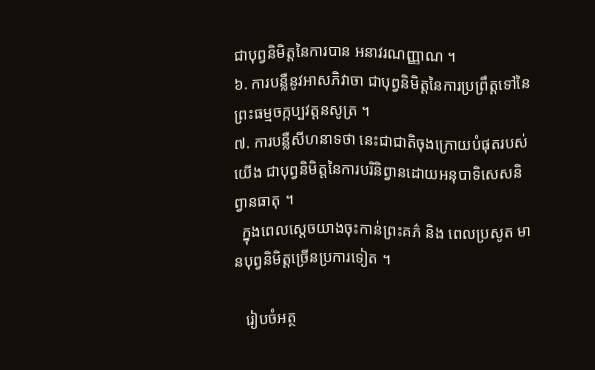ជាបុព្វនិមិត្តនៃការបាន អនាវរណញ្ញាណ ។
៦. ការបន្លឺនូវអាសភិវាចា ជាបុព្វនិមិត្តនៃការប្រព្រឹត្តទៅនៃព្រះធម្មចក្កប្បវត្តនសូត្រ ។
៧. ការបន្លឺសីហនាទថា នេះជាជាតិចុងក្រោយបំផុតរបស់យើង ជាបុព្វនិមិត្តនៃការបរិនិព្វានដោយអនុបាទិសេសនិព្វានធាតុ ។
  ក្នុងពេលស្ដេចយាងចុះកាន់ព្រះគភ៌ និង ពេលប្រសូត មានបុព្វនិមិត្តច្រើនប្រការទៀត ។

   រៀបចំអត្ថ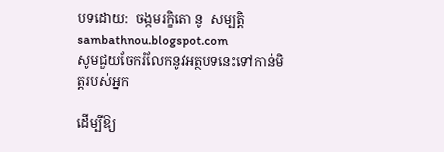បទដោយ:  ចង្កមរក្ខិតោ នូ  សម្បត្តិ
sambathnou.blogspot.com
សូមជួយចែករំលែកនូវអត្ថបទនេះទៅកាន់មិត្តរបស់អ្នក

ដើម្បីឱ្យ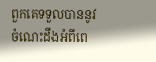ពួកគេទទួលបាននូវចំណេះដឹងអំពីពេ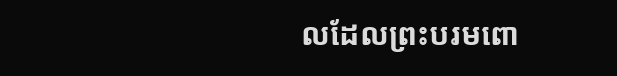លដែលព្រះបរមពោ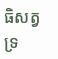ធិសត្វទ្រ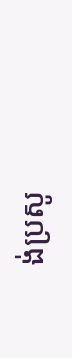ង់ប្រសូ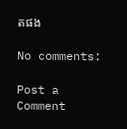តផង

No comments:

Post a Comment